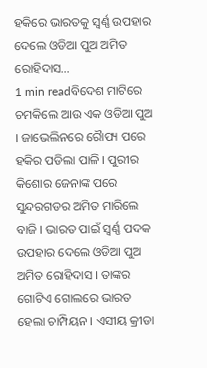ହକିରେ ଭାରତକୁ ସ୍ୱର୍ଣ୍ଣ ଉପହାର ଦେଲେ ଓଡିଆ ପୁଅ ଅମିତ ରୋହିଦାସ…
1 min readବିଦେଶ ମାଟିରେ ଚମକିଲେ ଆଉ ଏକ ଓଡିଆ ପୁଅ । ଜାଭେଲିନରେ ରୈାପ୍ୟ ପରେ ହକିର ପଡିଲା ପାଳି । ପୁରୀର କିଶୋର ଜେନାଙ୍କ ପରେ ସୁନ୍ଦରଗଡର ଅମିତ ମାରିଲେ ବାଜି । ଭାରତ ପାଇଁ ସ୍ୱର୍ଣ୍ଣ ପଦକ ଉପହାର ଦେଲେ ଓଡିଆ ପୁଅ ଅମିତ ରୋହିଦାସ । ତାଙ୍କର ଗୋଟିଏ ଗୋଲରେ ଭାରତ ହେଲା ଚାମ୍ପିୟନ । ଏସୀୟ କ୍ରୀଡା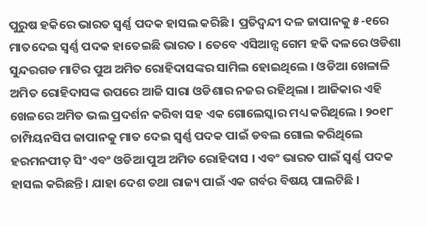ପୁରୁଷ ହକିରେ ଭାରତ ସ୍ୱର୍ଣ୍ଣ ପଦକ ହାସଲ କରିଛି । ପ୍ରତିଦ୍ୱନ୍ଦୀ ଦଳ ଜାପାନକୁ ୫-୧ରେ ମାତଦେଇ ସ୍ୱର୍ଣ୍ଣ ପଦକ ହାତେଇଛି ଭାରତ । ତେବେ ଏସିଆନ୍ସ ଗେମ ହକି ଦଳରେ ଓଡିଶା ସୁନ୍ଦରଗଡ ମାଟିର ପୁଅ ଅମିତ ରୋହିଦାସଙ୍କର ସାମିଲ ହୋଇଥିଲେ । ଓଡିଆ ଖେଳାଳି ଅମିତ ରୋହିଦାସଙ୍କ ଉପରେ ଆଜି ସାରା ଓଡିଶାର ନଜର ରହିଥିଲା । ଆଜିକାର ଏହି ଖେଳରେ ଅମିତ ଭଲ ପ୍ରଦର୍ଶନ କରିବା ସହ ଏକ ଗୋଲେସ୍କାର ମଧ୍ୟ କରିଥିଲେ । ୨୦୧୮ ଚାମ୍ପିୟନସିପ ଜାପାନକୁ ମାତ ଦେଇ ସ୍ୱର୍ଣ୍ଣ ପଦକ ପାଇଁ ଡବଲ ଗୋଲ କରିଥିଲେ ହରମନପୀତ୍ ସିଂ ଏବଂ ଓଡିଆ ପୁଅ ଅମିତ ରୋହିଦାସ । ଏବଂ ଭାରତ ପାଇଁ ସ୍ୱର୍ଣ୍ଣ ପଦକ ହାସଲ କରିଛନ୍ତି । ଯାହା ଦେଶ ତଥା ରାଜ୍ୟ ପାଇଁ ଏକ ଗର୍ବର ବିଷୟ ପାଲଟିଛି ।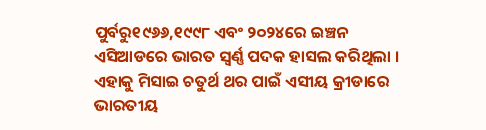ପୁର୍ବରୁ୧୯୬୬,୧୯୯୮ ଏବଂ ୨୦୨୪ରେ ଇଞ୍ଚନ ଏସିଆଡରେ ଭାରତ ସ୍ୱର୍ଣ୍ଣ ପଦକ ହାସଲ କରିଥିଲା । ଏହାକୁ ମିସାଇ ଚତୁର୍ଥ ଥର ପାଇଁ ଏସୀୟ କ୍ରୀଡାରେ ଭାରତୀୟ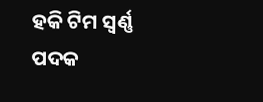ହକି ଟିମ ସ୍ୱର୍ଣ୍ଣ ପଦକ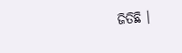ଜିତିଛି ।